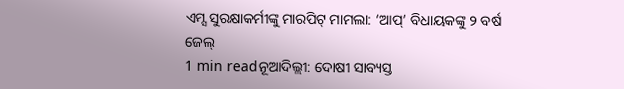ଏମ୍ସ ସୁରକ୍ଷାକର୍ମୀଙ୍କୁ ମାରପିଟ୍ ମାମଲା: ‘ଆପ୍’ ବିଧାୟକଙ୍କୁ ୨ ବର୍ଷ ଜେଲ୍
1 min readନୂଆଦିଲ୍ଲୀ: ଦୋଷୀ ସାବ୍ୟସ୍ତ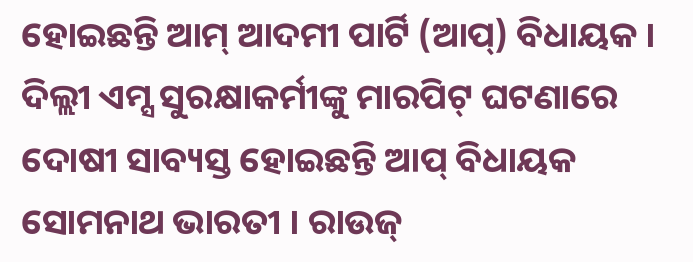ହୋଇଛନ୍ତି ଆମ୍ ଆଦମୀ ପାର୍ଟି (ଆପ୍) ବିଧାୟକ । ଦିଲ୍ଲୀ ଏମ୍ସ ସୁରକ୍ଷାକର୍ମୀଙ୍କୁ ମାରପିଟ୍ ଘଟଣାରେ ଦୋଷୀ ସାବ୍ୟସ୍ତ ହୋଇଛନ୍ତି ଆପ୍ ବିଧାୟକ ସୋମନାଥ ଭାରତୀ । ରାଉଜ୍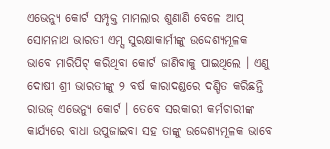ଏଭେନ୍ୟୁ କୋର୍ଟ ସମ୍ପୃକ୍ତ ମାମଲାର ଶୁଣାଣି ବେଳେ ଆପ୍ ସୋମନାଥ ଭାରତୀ ଏମ୍ସ ସୁରକ୍ଷାକାର୍ମୀଙ୍କୁ ଉଦ୍ଦେଶ୍ୟମୂଳକ ଭାବେ ମାରିପିଟ୍ କରିଥିବା କୋର୍ଟ ଜାଣିବାକୁ ପାଇଥିଲେ । ଏଣୁ ଦୋଷୀ ଶ୍ରୀ ଭାରତୀଙ୍କୁ ୨ ବର୍ଷ କାରାଦଣ୍ଡରେ ଦଣ୍ଡିତ କରିଛନ୍ତି ରାଉଜ୍ ଏଭେନ୍ୟୁ କୋର୍ଟ । ତେବେ ସରକାରୀ କର୍ମଚାରୀଙ୍କ କାର୍ଯ୍ୟରେ ବାଧା ଉପୁଜାଇବା ସହ ତାଙ୍କୁ ଉଦ୍ଦେଶ୍ୟମୂଳକ ଭାବେ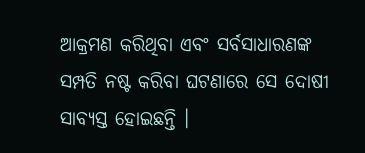ଆକ୍ରମଣ କରିଥିବା ଏବଂ ସର୍ବସାଧାରଣଙ୍କ ସମ୍ପତି ନଷ୍ଟ କରିବା ଘଟଣାରେ ସେ ଦୋଷୀ ସାବ୍ୟସ୍ତ ହୋଇଛନ୍ତି ।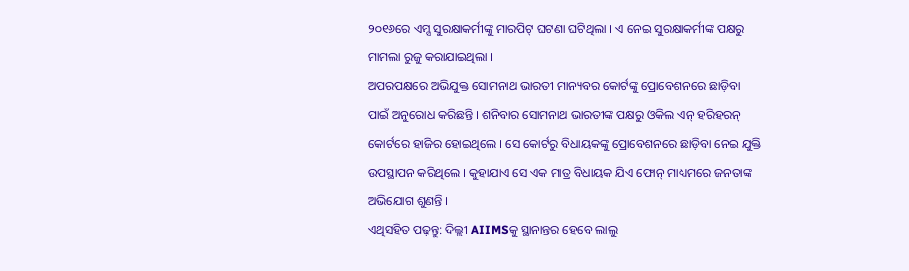୨୦୧୬ରେ ଏମ୍ସ ସୁରକ୍ଷାକର୍ମୀଙ୍କୁ ମାରପିଟ୍ ଘଟଣା ଘଟିଥିଲା । ଏ ନେଇ ସୁରକ୍ଷାକର୍ମୀଙ୍କ ପକ୍ଷରୁ ମାମଲା ରୁଜୁ କରାଯାଇଥିଲା ।
ଅପରପକ୍ଷରେ ଅଭିଯୁକ୍ତ ସୋମନାଥ ଭାରତୀ ମାନ୍ୟବର କୋର୍ଟଙ୍କୁ ପ୍ରୋବେଶନରେ ଛାଡ଼ିବା ପାଇଁ ଅନୁରୋଧ କରିଛନ୍ତି । ଶନିବାର ସୋମନାଥ ଭାରତୀଙ୍କ ପକ୍ଷରୁ ଓକିଲ ଏନ୍ ହରିହରନ୍ କୋର୍ଟରେ ହାଜିର ହୋଇଥିଲେ । ସେ କୋର୍ଟରୁ ବିଧାୟକଙ୍କୁ ପ୍ରୋବେଶନରେ ଛାଡ଼ିବା ନେଇ ଯୁକ୍ତି ଉପସ୍ଥାପନ କରିଥିଲେ । କୁହାଯାଏ ସେ ଏକ ମାତ୍ର ବିଧାୟକ ଯିଏ ଫୋନ୍ ମାଧ୍ୟମରେ ଜନତାଙ୍କ ଅଭିଯୋଗ ଶୁଣନ୍ତି ।
ଏଥିସହିତ ପଢ଼ନ୍ତୁ: ଦିଲ୍ଲୀ AIIMSକୁ ସ୍ଥାନାନ୍ତର ହେବେ ଲାଲୁ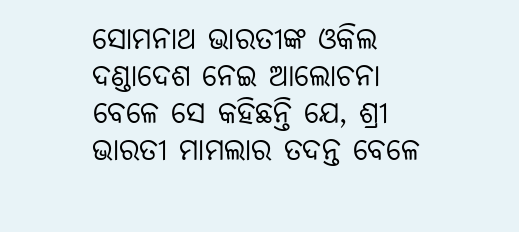ସୋମନାଥ ଭାରତୀଙ୍କ ଓକିଲ ଦଣ୍ଡାଦେଶ ନେଇ ଆଲୋଚନା ବେଳେ ସେ କହିଛନ୍ତି ଯେ, ଶ୍ରୀ ଭାରତୀ ମାମଲାର ତଦନ୍ତ ବେଳେ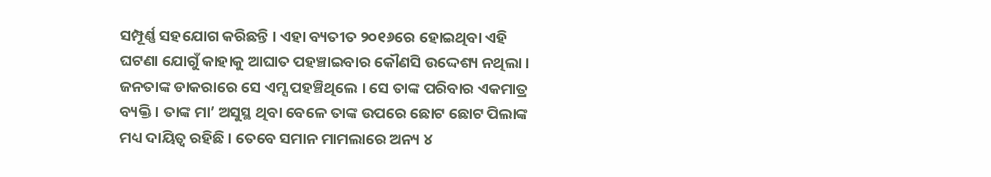ସମ୍ପୂର୍ଣ୍ଣ ସହଯୋଗ କରିଛନ୍ତି । ଏହା ବ୍ୟତୀତ ୨୦୧୬ରେ ହୋଇଥିବା ଏହି ଘଟଣା ଯୋଗୁଁ କାହାକୁ ଆଘାତ ପହଞ୍ଚାଇବାର କୌଣସି ଉଦ୍ଦେଶ୍ୟ ନଥିଲା । ଜନତାଙ୍କ ଡାକରାରେ ସେ ଏମ୍ସ ପହଞ୍ଚିଥିଲେ । ସେ ତାଙ୍କ ପରିବାର ଏକମାତ୍ର ବ୍ୟକ୍ତି । ତାଙ୍କ ମା’ ଅସୁସ୍ଥ ଥିବା ବେଳେ ତାଙ୍କ ଉପରେ ଛୋଟ ଛୋଟ ପିଲାଙ୍କ ମଧ୍ୟ ଦାୟିତ୍ୱ ରହିଛି । ତେବେ ସମାନ ମାମଲାରେ ଅନ୍ୟ ୪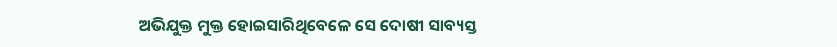ଅଭିଯୁକ୍ତ ମୁକ୍ତ ହୋଇସାରିଥିବେଳେ ସେ ଦୋଷୀ ସାବ୍ୟସ୍ତ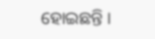ହୋଇଛନ୍ତି ।